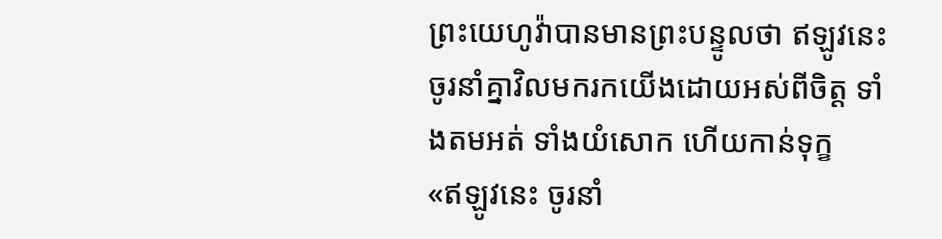ព្រះយេហូវ៉ាបានមានព្រះបន្ទូលថា ឥឡូវនេះ ចូរនាំគ្នាវិលមករកយើងដោយអស់ពីចិត្ត ទាំងតមអត់ ទាំងយំសោក ហើយកាន់ទុក្ខ
«ឥឡូវនេះ ចូរនាំ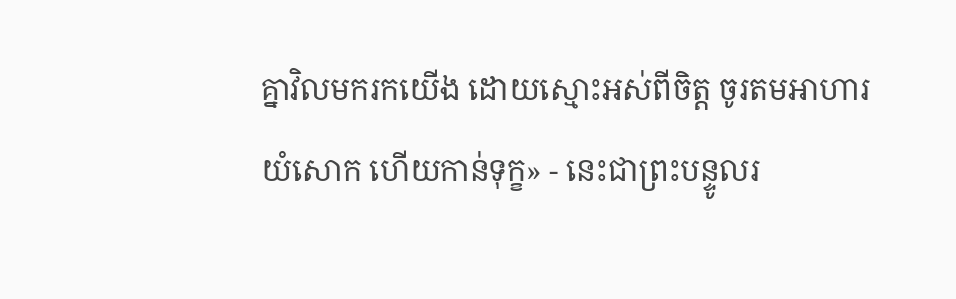គ្នាវិលមករកយើង ដោយស្មោះអស់ពីចិត្ត ចូរតមអាហារ យំសោក ហើយកាន់ទុក្ខ» - នេះជាព្រះបន្ទូលរ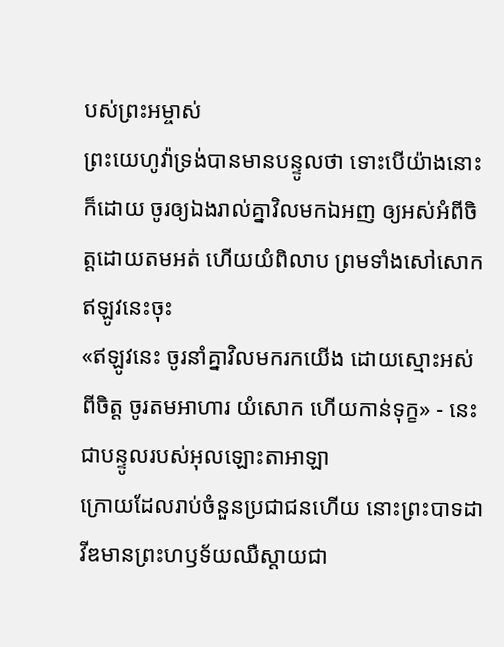បស់ព្រះអម្ចាស់
ព្រះយេហូវ៉ាទ្រង់បានមានបន្ទូលថា ទោះបើយ៉ាងនោះក៏ដោយ ចូរឲ្យឯងរាល់គ្នាវិលមកឯអញ ឲ្យអស់អំពីចិត្តដោយតមអត់ ហើយយំពិលាប ព្រមទាំងសៅសោកឥឡូវនេះចុះ
«ឥឡូវនេះ ចូរនាំគ្នាវិលមករកយើង ដោយស្មោះអស់ពីចិត្ត ចូរតមអាហារ យំសោក ហើយកាន់ទុក្ខ» - នេះជាបន្ទូលរបស់អុលឡោះតាអាឡា
ក្រោយដែលរាប់ចំនួនប្រជាជនហើយ នោះព្រះបាទដាវីឌមានព្រះហឫទ័យឈឺស្តាយជា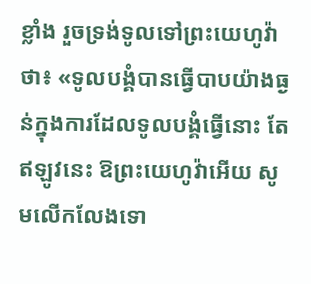ខ្លាំង រួចទ្រង់ទូលទៅព្រះយេហូវ៉ាថា៖ «ទូលបង្គំបានធ្វើបាបយ៉ាងធ្ងន់ក្នុងការដែលទូលបង្គំធ្វើនោះ តែឥឡូវនេះ ឱព្រះយេហូវ៉ាអើយ សូមលើកលែងទោ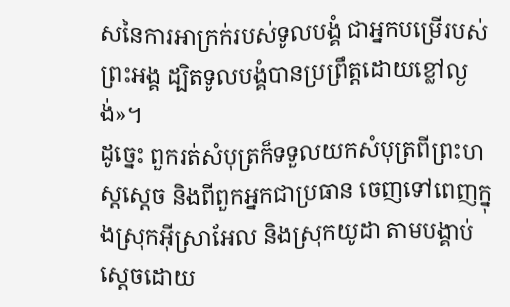សនៃការអាក្រក់របស់ទូលបង្គំ ជាអ្នកបម្រើរបស់ព្រះអង្គ ដ្បិតទូលបង្គំបានប្រព្រឹត្តដោយខ្លៅល្ងង់»។
ដូច្នេះ ពួករត់សំបុត្រក៏ទទួលយកសំបុត្រពីព្រះហស្តស្តេច និងពីពួកអ្នកជាប្រធាន ចេញទៅពេញក្នុងស្រុកអ៊ីស្រាអែល និងស្រុកយូដា តាមបង្គាប់ស្តេចដោយ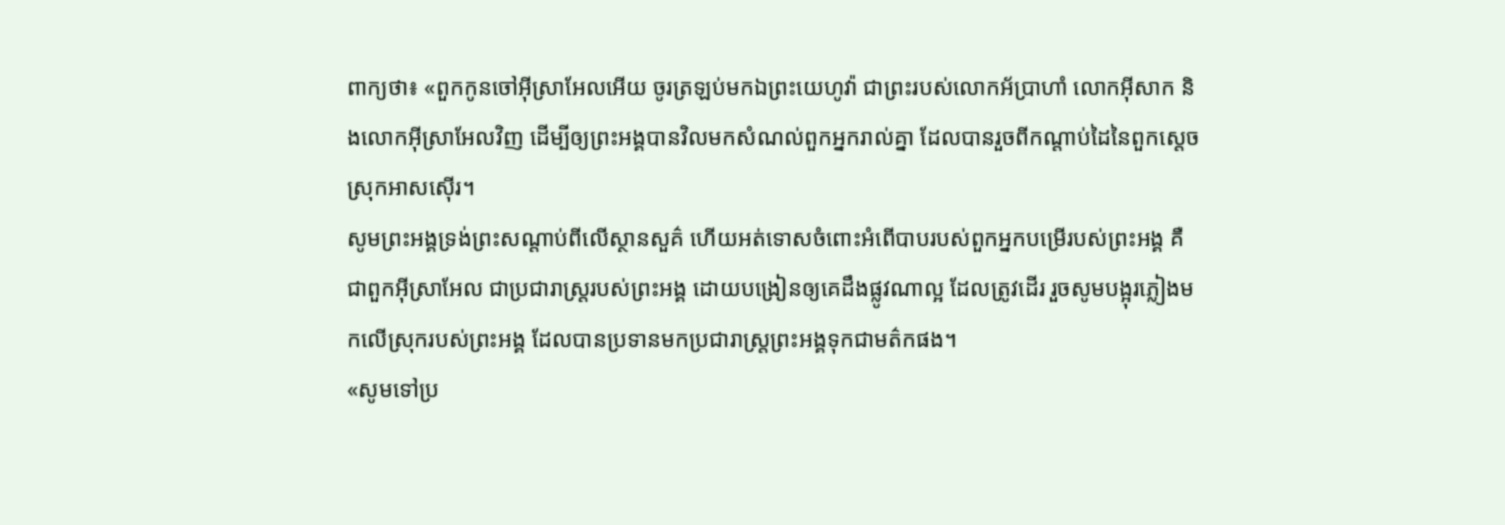ពាក្យថា៖ «ពួកកូនចៅអ៊ីស្រាអែលអើយ ចូរត្រឡប់មកឯព្រះយេហូវ៉ា ជាព្រះរបស់លោកអ័ប្រាហាំ លោកអ៊ីសាក និងលោកអ៊ីស្រាអែលវិញ ដើម្បីឲ្យព្រះអង្គបានវិលមកសំណល់ពួកអ្នករាល់គ្នា ដែលបានរួចពីកណ្ដាប់ដៃនៃពួកស្តេចស្រុកអាសស៊ើរ។
សូមព្រះអង្គទ្រង់ព្រះសណ្ដាប់ពីលើស្ថានសួគ៌ ហើយអត់ទោសចំពោះអំពើបាបរបស់ពួកអ្នកបម្រើរបស់ព្រះអង្គ គឺជាពួកអ៊ីស្រាអែល ជាប្រជារាស្ត្ររបស់ព្រះអង្គ ដោយបង្រៀនឲ្យគេដឹងផ្លូវណាល្អ ដែលត្រូវដើរ រួចសូមបង្អុរភ្លៀងមកលើស្រុករបស់ព្រះអង្គ ដែលបានប្រទានមកប្រជារាស្ត្រព្រះអង្គទុកជាមត៌កផង។
«សូមទៅប្រ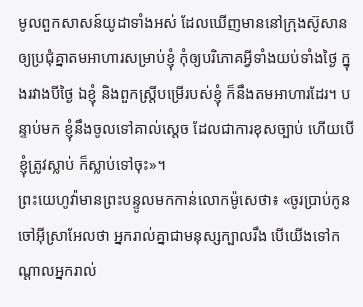មូលពួកសាសន៍យូដាទាំងអស់ ដែលឃើញមាននៅក្រុងស៊ូសាន ឲ្យប្រជុំគ្នាតមអាហារសម្រាប់ខ្ញុំ កុំឲ្យបរិភោគអ្វីទាំងយប់ទាំងថ្ងៃ ក្នុងរវាងបីថ្ងៃ ឯខ្ញុំ និងពួកស្ត្រីបម្រើរបស់ខ្ញុំ ក៏នឹងតមអាហារដែរ។ បន្ទាប់មក ខ្ញុំនឹងចូលទៅគាល់ស្តេច ដែលជាការខុសច្បាប់ ហើយបើខ្ញុំត្រូវស្លាប់ ក៏ស្លាប់ទៅចុះ»។
ព្រះយេហូវ៉ាមានព្រះបន្ទូលមកកាន់លោកម៉ូសេថា៖ «ចូរប្រាប់កូនចៅអ៊ីស្រាអែលថា អ្នករាល់គ្នាជាមនុស្សក្បាលរឹង បើយើងទៅកណ្ដាលអ្នករាល់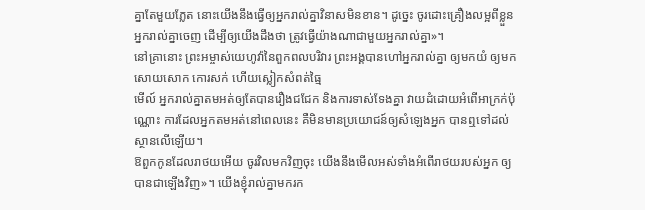គ្នាតែមួយភ្លែត នោះយើងនឹងធ្វើឲ្យអ្នករាល់គ្នាវិនាសមិនខាន។ ដូច្នេះ ចូរដោះគ្រឿងលម្អពីខ្លួនអ្នករាល់គ្នាចេញ ដើម្បីឲ្យយើងដឹងថា ត្រូវធ្វើយ៉ាងណាជាមួយអ្នករាល់គ្នា»។
នៅគ្រានោះ ព្រះអម្ចាស់យេហូវ៉ានៃពួកពលបរិវារ ព្រះអង្គបានហៅអ្នករាល់គ្នា ឲ្យមកយំ ឲ្យមកសោយសោក កោរសក់ ហើយស្លៀកសំពត់ធ្មៃ
មើល៍ អ្នករាល់គ្នាតមអត់ឲ្យតែបានរឿងជជែក និងការទាស់ទែងគ្នា វាយដំដោយអំពើអាក្រក់ប៉ុណ្ណោះ ការដែលអ្នកតមអត់នៅពេលនេះ គឺមិនមានប្រយោជន៍ឲ្យសំឡេងអ្នក បានឮទៅដល់ស្ថានលើឡើយ។
ឱពួកកូនដែលរាថយអើយ ចូរវិលមកវិញចុះ យើងនឹងមើលអស់ទាំងអំពើរាថយរបស់អ្នក ឲ្យបានជាឡើងវិញ»។ យើងខ្ញុំរាល់គ្នាមករក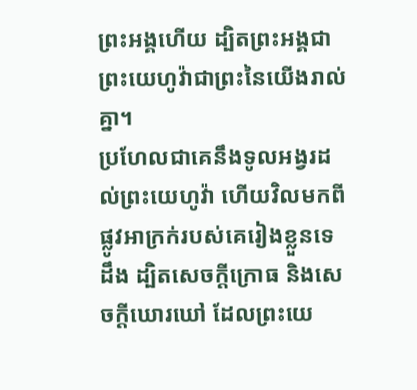ព្រះអង្គហើយ ដ្បិតព្រះអង្គជាព្រះយេហូវ៉ាជាព្រះនៃយើងរាល់គ្នា។
ប្រហែលជាគេនឹងទូលអង្វរដល់ព្រះយេហូវ៉ា ហើយវិលមកពីផ្លូវអាក្រក់របស់គេរៀងខ្លួនទេដឹង ដ្បិតសេចក្ដីក្រោធ និងសេចក្ដីឃោរឃៅ ដែលព្រះយេ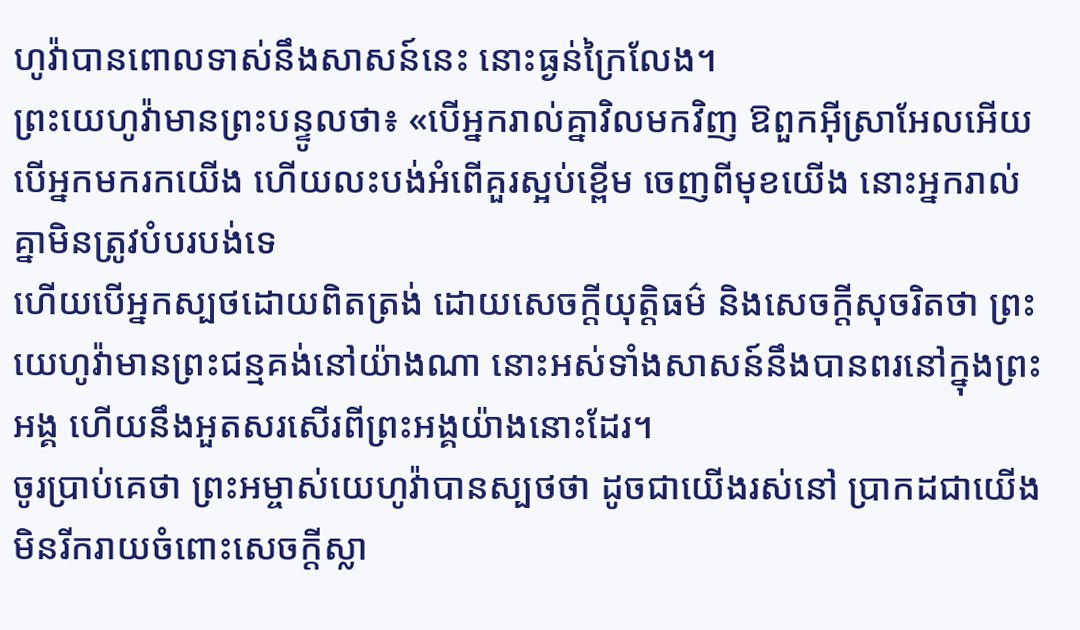ហូវ៉ាបានពោលទាស់នឹងសាសន៍នេះ នោះធ្ងន់ក្រៃលែង។
ព្រះយេហូវ៉ាមានព្រះបន្ទូលថា៖ «បើអ្នករាល់គ្នាវិលមកវិញ ឱពួកអ៊ីស្រាអែលអើយ បើអ្នកមករកយើង ហើយលះបង់អំពើគួរស្អប់ខ្ពើម ចេញពីមុខយើង នោះអ្នករាល់គ្នាមិនត្រូវបំបរបង់ទេ
ហើយបើអ្នកស្បថដោយពិតត្រង់ ដោយសេចក្ដីយុត្តិធម៌ និងសេចក្ដីសុចរិតថា ព្រះយេហូវ៉ាមានព្រះជន្មគង់នៅយ៉ាងណា នោះអស់ទាំងសាសន៍នឹងបានពរនៅក្នុងព្រះអង្គ ហើយនឹងអួតសរសើរពីព្រះអង្គយ៉ាងនោះដែរ។
ចូរប្រាប់គេថា ព្រះអម្ចាស់យេហូវ៉ាបានស្បថថា ដូចជាយើងរស់នៅ ប្រាកដជាយើងមិនរីករាយចំពោះសេចក្ដីស្លា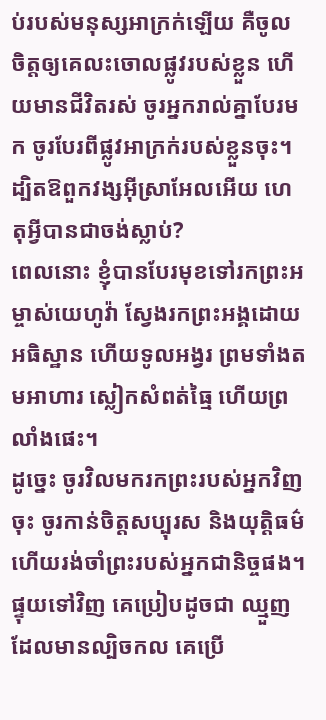ប់របស់មនុស្សអាក្រក់ឡើយ គឺចូលចិត្តឲ្យគេលះចោលផ្លូវរបស់ខ្លួន ហើយមានជីវិតរស់ ចូរអ្នករាល់គ្នាបែរមក ចូរបែរពីផ្លូវអាក្រក់របស់ខ្លួនចុះ។ ដ្បិតឱពួកវង្សអ៊ីស្រាអែលអើយ ហេតុអ្វីបានជាចង់ស្លាប់?
ពេលនោះ ខ្ញុំបានបែរមុខទៅរកព្រះអម្ចាស់យេហូវ៉ា ស្វែងរកព្រះអង្គដោយអធិស្ឋាន ហើយទូលអង្វរ ព្រមទាំងតមអាហារ ស្លៀកសំពត់ធ្មៃ ហើយព្រលាំងផេះ។
ដូច្នេះ ចូរវិលមករកព្រះរបស់អ្នកវិញចុះ ចូរកាន់ចិត្តសប្បុរស និងយុត្តិធម៌ ហើយរង់ចាំព្រះរបស់អ្នកជានិច្ចផង។
ផ្ទុយទៅវិញ គេប្រៀបដូចជា ឈ្មួញដែលមានល្បិចកល គេប្រើ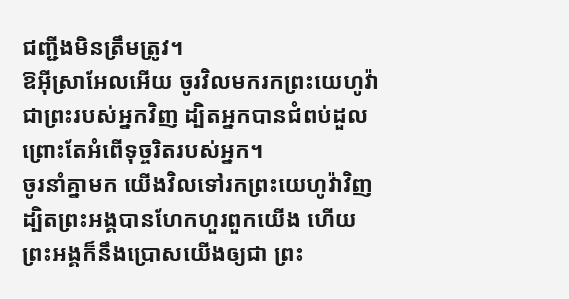ជញ្ជីងមិនត្រឹមត្រូវ។
ឱអ៊ីស្រាអែលអើយ ចូរវិលមករកព្រះយេហូវ៉ា ជាព្រះរបស់អ្នកវិញ ដ្បិតអ្នកបានជំពប់ដួល ព្រោះតែអំពើទុច្ចរិតរបស់អ្នក។
ចូរនាំគ្នាមក យើងវិលទៅរកព្រះយេហូវ៉ាវិញ ដ្បិតព្រះអង្គបានហែកហួរពួកយើង ហើយព្រះអង្គក៏នឹងប្រោសយើងឲ្យជា ព្រះ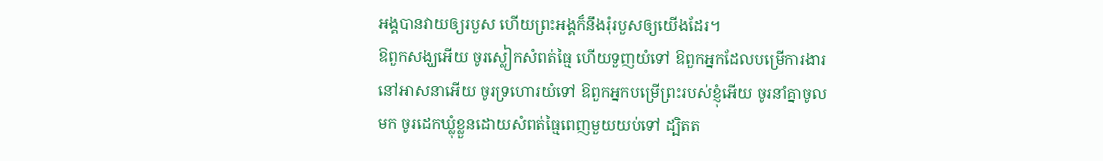អង្គបានវាយឲ្យរបួស ហើយព្រះអង្គក៏នឹងរុំរបួសឲ្យយើងដែរ។
ឱពួកសង្ឃអើយ ចូរស្លៀកសំពត់ធ្មៃ ហើយទួញយំទៅ ឱពួកអ្នកដែលបម្រើការងារនៅអាសនាអើយ ចូរទ្រហោរយំទៅ ឱពួកអ្នកបម្រើព្រះរបស់ខ្ញុំអើយ ចូរនាំគ្នាចូលមក ចូរដេកឃ្លុំខ្លួនដោយសំពត់ធ្មៃពេញមួយយប់ទៅ ដ្បិតត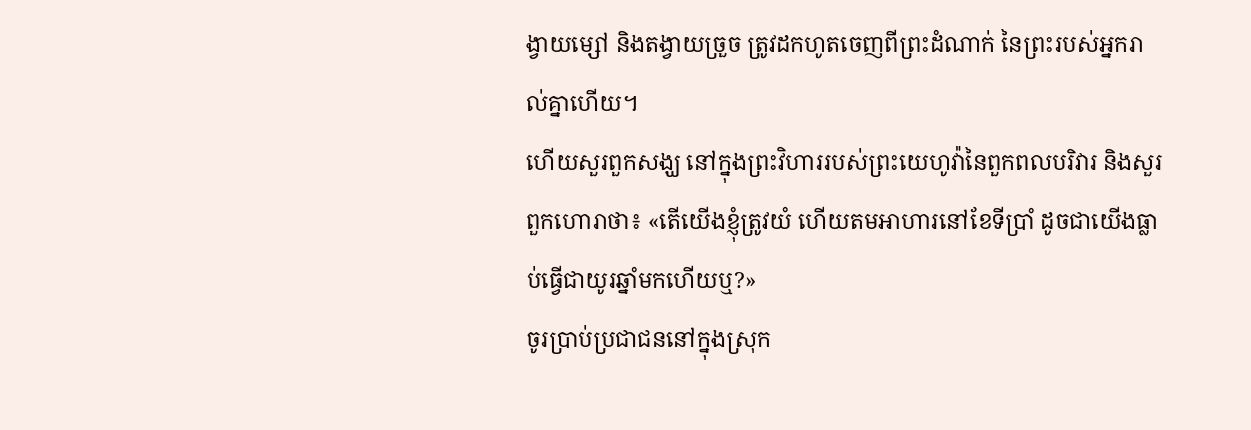ង្វាយម្សៅ និងតង្វាយច្រួច ត្រូវដកហូតចេញពីព្រះដំណាក់ នៃព្រះរបស់អ្នករាល់គ្នាហើយ។
ហើយសួរពួកសង្ឃ នៅក្នុងព្រះវិហាររបស់ព្រះយេហូវ៉ានៃពួកពលបរិវារ និងសួរពួកហោរាថា៖ «តើយើងខ្ញុំត្រូវយំ ហើយតមអាហារនៅខែទីប្រាំ ដូចជាយើងធ្លាប់ធ្វើជាយូរឆ្នាំមកហើយឬ?»
ចូរប្រាប់ប្រជាជននៅក្នុងស្រុក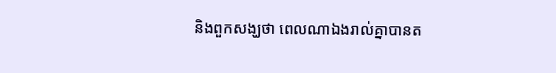និងពួកសង្ឃថា ពេលណាឯងរាល់គ្នាបានត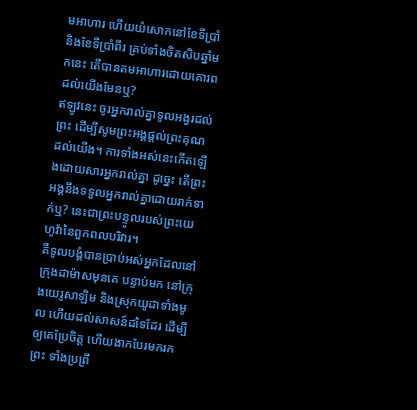មអាហារ ហើយយំសោកនៅខែទីប្រាំ និងខែទីប្រាំពីរ គ្រប់ទាំងចិតសិបឆ្នាំមកនេះ តើបានតមអាហារដោយគោរពដល់យើងមែនឬ?
ឥឡូវនេះ ចូរអ្នករាល់គ្នាទូលអង្វរដល់ព្រះ ដើម្បីសូមព្រះអង្គផ្តល់ព្រះគុណដល់យើង។ ការទាំងអស់នេះកើតឡើងដោយសារអ្នករាល់គ្នា ដូច្នេះ តើព្រះអង្គនឹងទទួលអ្នករាល់គ្នាដោយរាក់ទាក់ឬ? នេះជាព្រះបន្ទូលរបស់ព្រះយេហូវ៉ានៃពួកពលបរិវារ។
គឺទូលបង្គំបានប្រាប់អស់អ្នកដែលនៅក្រុងដាម៉ាសមុនគេ បន្ទាប់មក នៅក្រុងយេរូសាឡិម និងស្រុកយូដាទាំងមូល ហើយដល់សាសន៍ដទៃដែរ ដើម្បីឲ្យគេប្រែចិត្ត ហើយងាកបែរមករកព្រះ ទាំងប្រព្រឹ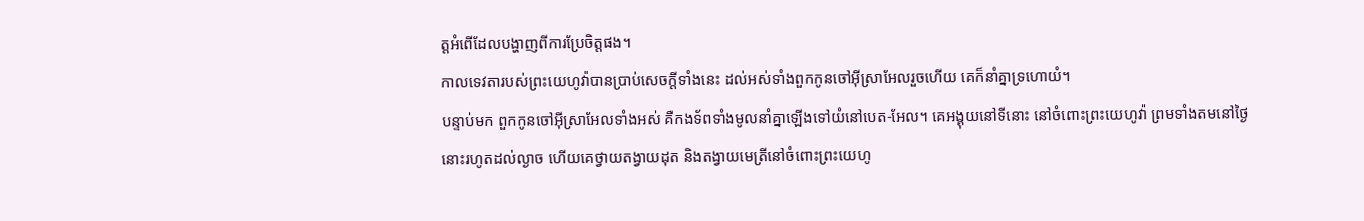ត្តអំពើដែលបង្ហាញពីការប្រែចិត្តផង។
កាលទេវតារបស់ព្រះយេហូវ៉ាបានប្រាប់សេចក្ដីទាំងនេះ ដល់អស់ទាំងពួកកូនចៅអ៊ីស្រាអែលរួចហើយ គេក៏នាំគ្នាទ្រហោយំ។
បន្ទាប់មក ពួកកូនចៅអ៊ីស្រាអែលទាំងអស់ គឺកងទ័ពទាំងមូលនាំគ្នាឡើងទៅយំនៅបេត-អែល។ គេអង្គុយនៅទីនោះ នៅចំពោះព្រះយេហូវ៉ា ព្រមទាំងតមនៅថ្ងៃនោះរហូតដល់ល្ងាច ហើយគេថ្វាយតង្វាយដុត និងតង្វាយមេត្រីនៅចំពោះព្រះយេហូ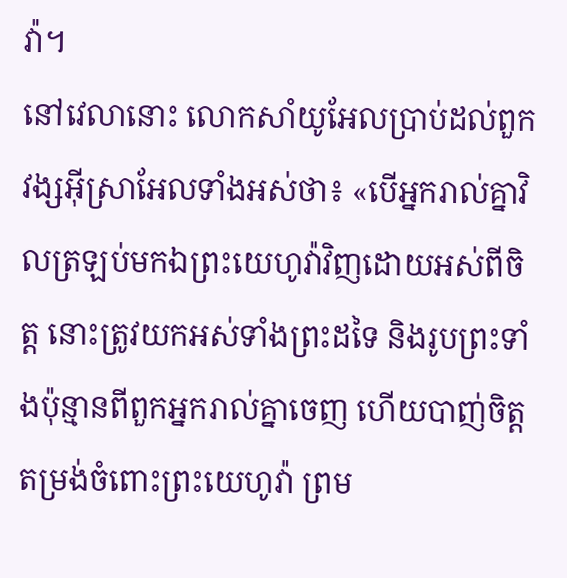វ៉ា។
នៅវេលានោះ លោកសាំយូអែលប្រាប់ដល់ពួកវង្សអ៊ីស្រាអែលទាំងអស់ថា៖ «បើអ្នករាល់គ្នាវិលត្រឡប់មកឯព្រះយេហូវ៉ាវិញដោយអស់ពីចិត្ត នោះត្រូវយកអស់ទាំងព្រះដទៃ និងរូបព្រះទាំងប៉ុន្មានពីពួកអ្នករាល់គ្នាចេញ ហើយបាញ់ចិត្តតម្រង់ចំពោះព្រះយេហូវ៉ា ព្រម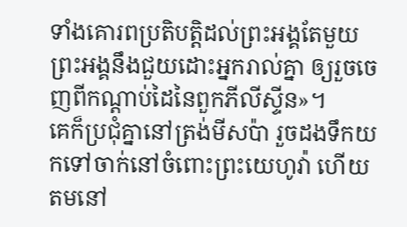ទាំងគោរពប្រតិបត្តិដល់ព្រះអង្គតែមួយ ព្រះអង្គនឹងជួយដោះអ្នករាល់គ្នា ឲ្យរួចចេញពីកណ្ដាប់ដៃនៃពួកភីលីស្ទីន»។
គេក៏ប្រជុំគ្នានៅត្រង់មីសប៉ា រួចដងទឹកយកទៅចាក់នៅចំពោះព្រះយេហូវ៉ា ហើយតមនៅ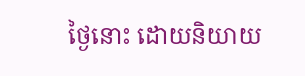ថ្ងៃនោះ ដោយនិយាយ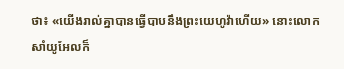ថា៖ «យើងរាល់គ្នាបានធ្វើបាបនឹងព្រះយេហូវ៉ាហើយ» នោះលោកសាំយូអែលក៏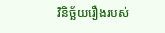វិនិច្ឆ័យរឿងរបស់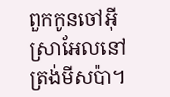ពួកកូនចៅអ៊ីស្រាអែលនៅត្រង់មីសប៉ា។